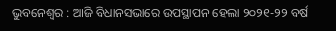ଭୁବନେଶ୍ୱର : ଆଜି ବିଧାନସଭାରେ ଉପସ୍ଥାପନ ହେଲା ୨୦୨୧-୨୨ ବର୍ଷ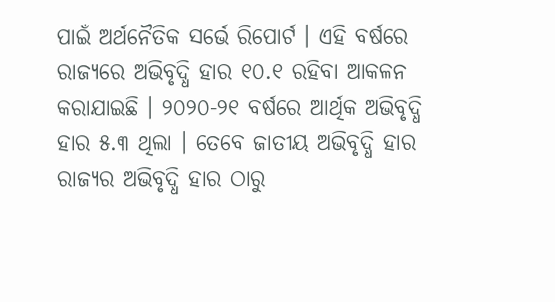ପାଇଁ ଅର୍ଥନୈତିକ ସର୍ଭେ ରିପୋର୍ଟ । ଏହି ବର୍ଷରେ ରାଜ୍ୟରେ ଅଭିବୃଦ୍ଧି ହାର ୧୦.୧ ରହିବା ଆକଳନ କରାଯାଇଛି । ୨୦୨୦-୨୧ ବର୍ଷରେ ଆର୍ଥିକ ଅଭିବୃଦ୍ଧି ହାର ୫.୩ ଥିଲା । ତେବେ ଜାତୀୟ ଅଭିବୃଦ୍ଧି ହାର ରାଜ୍ୟର ଅଭିବୃଦ୍ଧି ହାର ଠାରୁ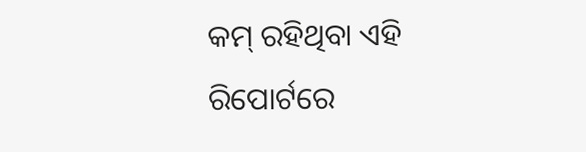କମ୍ ରହିଥିବା ଏହି ରିପୋର୍ଟରେ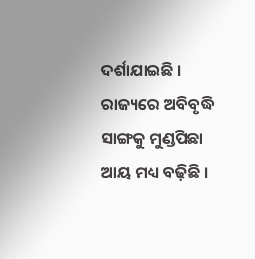ଦର୍ଶାଯାଇଛି । ରାଜ୍ୟରେ ଅବିବୃଦ୍ଧି ସାଙ୍ଗକୁ ମୁଣ୍ଡପିଛା ଆୟ ମଧ୍ୟ ବଢ଼ିଛି ।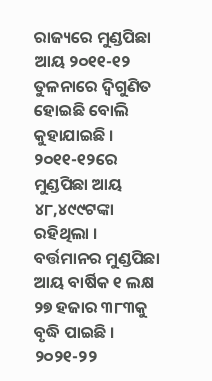ରାଜ୍ୟରେ ମୁଣ୍ଡପିଛା ଆୟ ୨୦୧୧-୧୨ ତୁଳନାରେ ଦ୍ୱିଗୁଣିତ ହୋଇଛି ବୋଲି କୁହାଯାଇଛି । ୨୦୧୧-୧୨ରେ ମୁଣ୍ଡପିଛା ଆୟ ୪୮,୪୯୯ଟଙ୍କା ରହିଥିଲା । ବର୍ତ୍ତମାନର ମୁଣ୍ଡପିଛା ଆୟ ବାର୍ଷିକ ୧ ଲକ୍ଷ ୨୭ ହଜାର ୩୮୩କୁ ବୃଦ୍ଧି ପାଇଛି । ୨୦୨୧-୨୨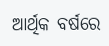ଆର୍ଥିକ ବର୍ଷରେ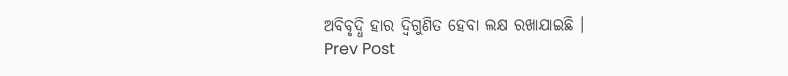ଅବିବୃଦ୍ଧି ହାର ଦ୍ୱିଗୁଣିତ ହେବା ଲକ୍ଷ ରଖାଯାଇଛି ।
Prev Post